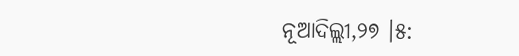ନୂଆଦିଲ୍ଲୀ,୨୭ ।୫: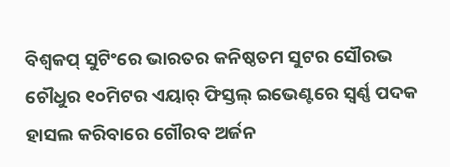ବିଶ୍ୱକପ୍ ସୁଟିଂରେ ଭାରତର କନିଷ୍ଠତମ ସୁଟର ସୌରଭ ଚୌଧୁର ୧୦ମିଟର ଏୟାର୍ ଫିସ୍ତଲ୍ ଇଭେଣ୍ଟରେ ସ୍ୱର୍ଣ୍ଣ ପଦକ ହାସଲ କରିବାରେ ଗୌରବ ଅର୍ଜନ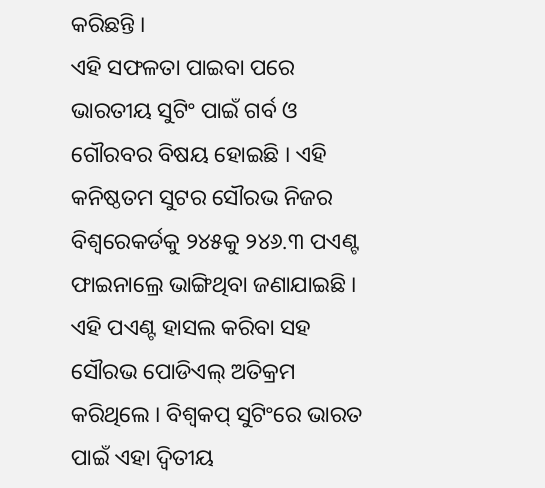କରିଛନ୍ତି ।
ଏହି ସଫଳତା ପାଇବା ପରେ ଭାରତୀୟ ସୁଟିଂ ପାଇଁ ଗର୍ବ ଓ ଗୌରବର ବିଷୟ ହୋଇଛି । ଏହି କନିଷ୍ଠତମ ସୁଟର ସୌରଭ ନିଜର ବିଶ୍ୱରେକର୍ଡକୁ ୨୪୫କୁ ୨୪୬.୩ ପଏଣ୍ଟ ଫାଇନାଲ୍ରେ ଭାଙ୍ଗିଥିବା ଜଣାଯାଇଛି । ଏହି ପଏଣ୍ଟ ହାସଲ କରିବା ସହ ସୌରଭ ପୋଡିଏଲ୍ ଅତିକ୍ରମ କରିଥିଲେ । ବିଶ୍ୱକପ୍ ସୁଟିଂରେ ଭାରତ ପାଇଁ ଏହା ଦ୍ୱିତୀୟ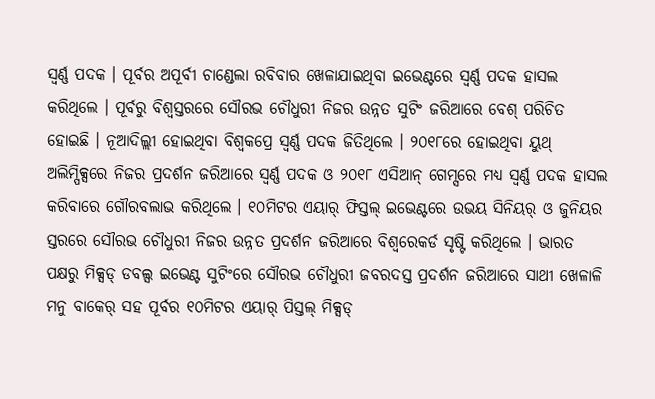ସ୍ୱର୍ଣ୍ଣ ପଦକ । ପୂର୍ବର ଅପୂର୍ବୀ ଚାଣ୍ଡେଲା ରବିବାର ଖେଳାଯାଇଥିବା ଇଭେଣ୍ଟରେ ସ୍ୱର୍ଣ୍ଣ ପଦକ ହାସଲ କରିଥିଲେ । ପୂର୍ବରୁ ବିଶ୍ୱସ୍ତରରେ ସୌରଭ ଚୌଧୁରୀ ନିଜର ଉନ୍ନତ ସୁଟିଂ ଜରିଆରେ ବେଶ୍ ପରିଚିତ ହୋଇଛି । ନୂଆଦିଲ୍ଲୀ ହୋଇଥିବା ବିଶ୍ୱକପ୍ରେ ସ୍ୱର୍ଣ୍ଣ ପଦକ ଜିତିଥିଲେ । ୨୦୧୮ରେ ହୋଇଥିବା ୟୁଥ୍ ଅଲିମ୍ପିକ୍ସରେ ନିଜର ପ୍ରଦର୍ଶନ ଜରିଆରେ ସ୍ୱର୍ଣ୍ଣ ପଦକ ଓ ୨୦୧୮ ଏସିଆନ୍ ଗେମ୍ସରେ ମଧ୍ୟ ସ୍ୱର୍ଣ୍ଣ ପଦକ ହାସଲ କରିବାରେ ଗୌରବଲାଭ କରିଥିଲେ । ୧୦ମିଟର ଏୟାର୍ ଫିସ୍ତଲ୍ ଇଭେଣ୍ଟରେ ଉଭୟ ସିନିୟର୍ ଓ ଜୁନିୟର ସ୍ତରରେ ସୌରଭ ଚୌଧୁରୀ ନିଜର ଉନ୍ନତ ପ୍ରଦର୍ଶନ ଜରିଆରେ ବିଶ୍ୱରେକର୍ଡ ସୃଷ୍ଟି କରିଥିଲେ । ଭାରତ ପକ୍ଷରୁ ମିକ୍ସଡ୍ ଡବଲ୍ସ ଇଭେଣ୍ଟ ସୁଟିଂରେ ସୌରଭ ଚୌଧୁରୀ ଜବରଦସ୍ତ ପ୍ରଦର୍ଶନ ଜରିଆରେ ସାଥୀ ଖେଳାଳି ମନୁ ବାକେର୍ ସହ ପୂର୍ବର ୧୦ମିଟର ଏୟାର୍ ପିସ୍ତଲ୍ ମିକ୍ସଡ୍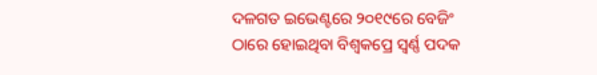ଦଳଗତ ଇଭେଣ୍ଟରେ ୨୦୧୯ରେ ବେଜିଂ ଠାରେ ହୋଇଥିବା ବିଶ୍ୱକପ୍ରେ ସ୍ୱର୍ଣ୍ଣ ପଦକ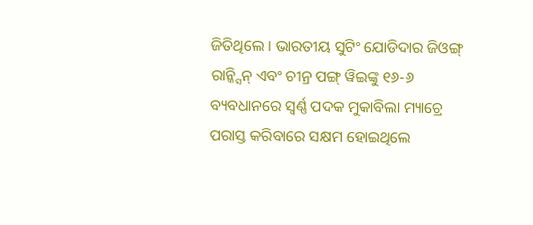ଜିତିଥିଲେ । ଭାରତୀୟ ସୁଟିଂ ଯୋଡିଦାର ଜିଓଙ୍ଗ୍ ରାନ୍କ୍ସିନ୍ ଏବଂ ଚୀନ୍ର ପଙ୍ଗ୍ ୱିଇଙ୍କୁ ୧୬-୬ ବ୍ୟବଧାନରେ ସ୍ୱର୍ଣ୍ଣ ପଦକ ମୁକାବିଲା ମ୍ୟାଚ୍ରେ ପରାସ୍ତ କରିବାରେ ସକ୍ଷମ ହୋଇଥିଲେ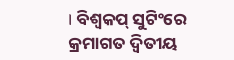। ବିଶ୍ୱକପ୍ ସୁଟିଂରେ କ୍ରମାଗତ ଦ୍ୱିତୀୟ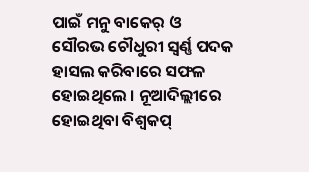ପାଇଁ ମନୁ ବାକେର୍ ଓ ସୌରଭ ଚୌଧୁରୀ ସ୍ୱର୍ଣ୍ଣ ପଦକ ହାସଲ କରିବାରେ ସଫଳ ହୋଇଥିଲେ । ନୂଆଦିଲ୍ଲୀରେ ହୋଇଥିବା ବିଶ୍ୱକପ୍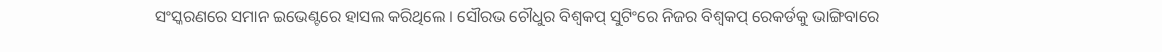ସଂସ୍କରଣରେ ସମାନ ଇଭେଣ୍ଟରେ ହାସଲ କରିଥିଲେ । ସୌରଭ ଚୌଧୁର ବିଶ୍ୱକପ୍ ସୁଟିଂରେ ନିଜର ବିଶ୍ୱକପ୍ ରେକର୍ଡକୁ ଭାଙ୍ଗିବାରେ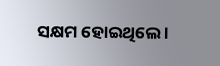ସକ୍ଷମ ହୋଇଥିଲେ ।